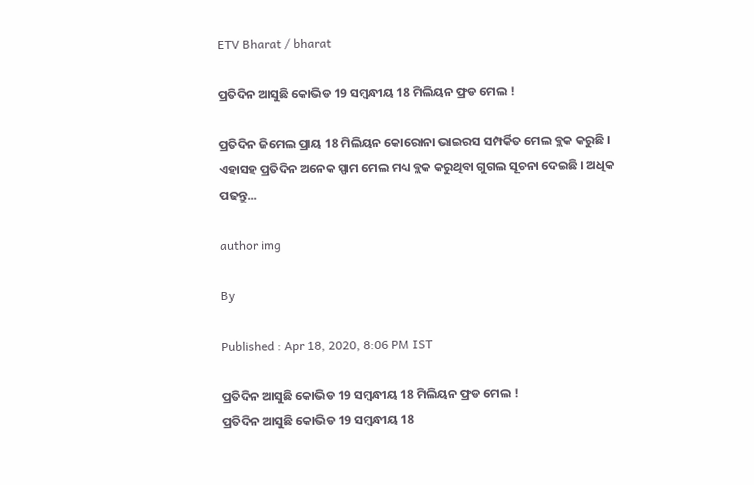ETV Bharat / bharat

ପ୍ରତିଦିନ ଆସୁଛି କୋଭିଡ 19 ସମ୍ବନ୍ଧୀୟ 18 ମିଲିୟନ ଫ୍ରଡ ମେଲ !

ପ୍ରତିଦିନ ଜିମେଲ ପ୍ରାୟ 18 ମିଲିୟନ କୋରୋନା ଭାଇରସ ସମ୍ପର୍କିତ ମେଲ ବ୍ଲକ କରୁଛି । ଏହାସହ ପ୍ରତିଦିନ ଅନେକ ସ୍ପାମ ମେଲ ମଧ୍ୟ ବ୍ଲକ କରୁଥିବା ଗୁଗଲ ସୂଚନା ଦେଇଛି । ଅଧିକ ପଢନ୍ତୁ...

author img

By

Published : Apr 18, 2020, 8:06 PM IST

ପ୍ରତିଦିନ ଆସୁଛି କୋଭିଡ 19 ସମ୍ବନ୍ଧୀୟ 18 ମିଲିୟନ ଫ୍ରଡ ମେଲ !
ପ୍ରତିଦିନ ଆସୁଛି କୋଭିଡ 19 ସମ୍ବନ୍ଧୀୟ 18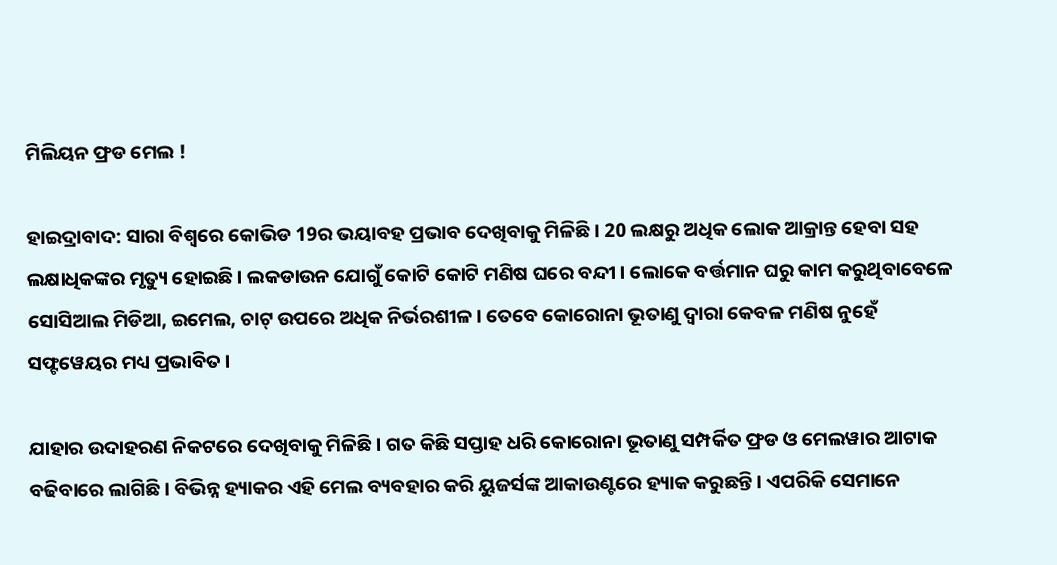ମିଲିୟନ ଫ୍ରଡ ମେଲ !

ହାଇଦ୍ରାବାଦ: ସାରା ବିଶ୍ବରେ କୋଭିଡ 19ର ଭୟାବହ ପ୍ରଭାବ ଦେଖିବାକୁ ମିଳିଛି । 20 ଲକ୍ଷରୁ ଅଧିକ ଲୋକ ଆକ୍ରାନ୍ତ ହେବା ସହ ଲକ୍ଷାଧିକଙ୍କର ମୃତ୍ୟୁ ହୋଇଛି । ଲକଡାଉନ ଯୋଗୁଁ କୋଟି କୋଟି ମଣିଷ ଘରେ ବନ୍ଦୀ । ଲୋକେ ବର୍ତ୍ତମାନ ଘରୁ କାମ କରୁଥିବାବେଳେ ସୋସିଆଲ ମିଡିଆ, ଇମେଲ, ଚାଟ୍ ଉପରେ ଅଧିକ ନିର୍ଭରଶୀଳ । ତେବେ କୋରୋନା ଭୂତାଣୁ ଦ୍ବାରା କେବଳ ମଣିଷ ନୁହେଁ ସଫ୍ଟୱେୟର ମଧ୍ୟ ପ୍ରଭାବିତ ।

ଯାହାର ଉଦାହରଣ ନିକଟରେ ଦେଖିବାକୁ ମିଳିଛି । ଗତ କିଛି ସପ୍ତାହ ଧରି କୋରୋନା ଭୂତାଣୁ ସମ୍ପର୍କିତ ଫ୍ରଡ ଓ ମେଲୱାର ଆଟାକ ବଢିବାରେ ଲାଗିଛି । ବିଭିନ୍ନ ହ୍ୟାକର ଏହି ମେଲ ବ୍ୟବହାର କରି ୟୁଜର୍ସଙ୍କ ଆକାଉଣ୍ଟରେ ହ୍ୟାକ କରୁଛନ୍ତି । ଏପରିକି ସେମାନେ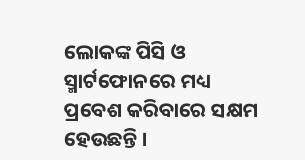ଲୋକଙ୍କ ପିସି ଓ ସ୍ମାର୍ଟଫୋନରେ ମଧ୍ୟ ପ୍ରବେଶ କରିବାରେ ସକ୍ଷମ ହେଉଛନ୍ତି ।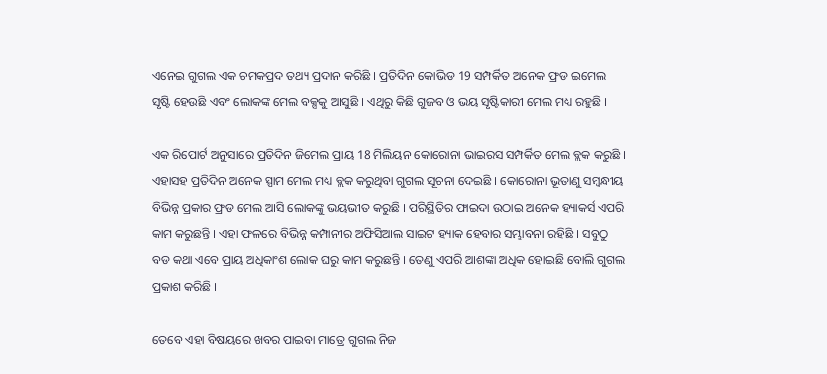ଏନେଇ ଗୁଗଲ ଏକ ଚମକପ୍ରଦ ତଥ୍ୟ ପ୍ରଦାନ କରିଛି । ପ୍ରତିଦିନ କୋଭିଡ 19 ସମ୍ପର୍କିତ ଅନେକ ଫ୍ରଡ ଇମେଲ ସୃଷ୍ଟି ହେଉଛି ଏବଂ ଲୋକଙ୍କ ମେଲ ବକ୍ସକୁ ଆସୁଛି । ଏଥିରୁ କିଛି ଗୁଜବ ଓ ଭୟ ସୃଷ୍ଟିକାରୀ ମେଲ ମଧ୍ୟ ରହୁଛି ।

ଏକ ରିପୋର୍ଟ ଅନୁସାରେ ପ୍ରତିଦିନ ଜିମେଲ ପ୍ରାୟ 18 ମିଲିୟନ କୋରୋନା ଭାଇରସ ସମ୍ପର୍କିତ ମେଲ ବ୍ଲକ କରୁଛି । ଏହାସହ ପ୍ରତିଦିନ ଅନେକ ସ୍ପାମ ମେଲ ମଧ୍ୟ ବ୍ଲକ କରୁଥିବା ଗୁଗଲ ସୂଚନା ଦେଇଛି । କୋରୋନା ଭୂତାଣୁ ସମ୍ବନ୍ଧୀୟ ବିଭିନ୍ନ ପ୍ରକାର ଫ୍ରଡ ମେଲ ଆସି ଲୋକଙ୍କୁ ଭୟଭୀତ କରୁଛି । ପରିସ୍ଥିତିର ଫାଇଦା ଉଠାଇ ଅନେକ ହ୍ୟାକର୍ସ ଏପରି କାମ କରୁଛନ୍ତି । ଏହା ଫଳରେ ବିଭିନ୍ନ କମ୍ପାନୀର ଅଫିସିଆଲ ସାଇଟ ହ୍ୟାକ ହେବାର ସମ୍ଭାବନା ରହିଛି । ସବୁଠୁ ବଡ କଥା ଏବେ ପ୍ରାୟ ଅଧିକାଂଶ ଲୋକ ଘରୁ କାମ କରୁଛନ୍ତି । ତେଣୁ ଏପରି ଆଶଙ୍କା ଅଧିକ ହୋଇଛି ବୋଲି ଗୁଗଲ ପ୍ରକାଶ କରିଛି ।

ତେବେ ଏହା ବିଷୟରେ ଖବର ପାଇବା ମାତ୍ରେ ଗୁଗଲ ନିଜ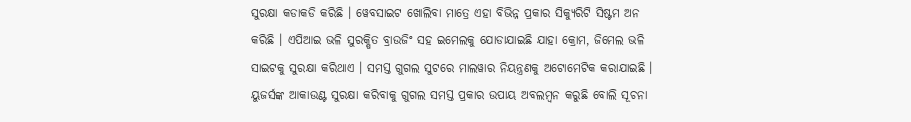ସୁରକ୍ଷା କଡାକଡି କରିଛି । ୱେବସାଇଟ ଖୋଲିବା ମାତ୍ରେ ଏହା ବିଭିନ୍ନ ପ୍ରକାର ସିକ୍ୟୁରିଟି ସିଷ୍ଟମ ଅନ କରିଛି । ଏପିଆଇ ଭଳି ସୁରକ୍ଷିତ ବ୍ରାଉଜିଂ ସହ ଇମେଲକୁ ଯୋଡାଯାଇଛି ଯାହା କ୍ରୋମ, ଜିମେଲ ଭଳି ସାଇଟକୁ ସୁରକ୍ଷା କରିଥାଏ । ସମସ୍ତ ଗୁଗଲ ସୁଟରେ ମାଲୱାର ନିୟନ୍ତ୍ରଣକୁ ଅଟୋମେଟିକ କରାଯାଇଛି । ୟୁଜର୍ସଙ୍କ ଆକାଉଣ୍ଟ ସୁରକ୍ଷା କରିବାକୁ ଗୁଗଲ ସମସ୍ତ ପ୍ରକାର ଉପାୟ ଅବଲମ୍ବନ କରୁଛି ବୋଲି ସୂଚନା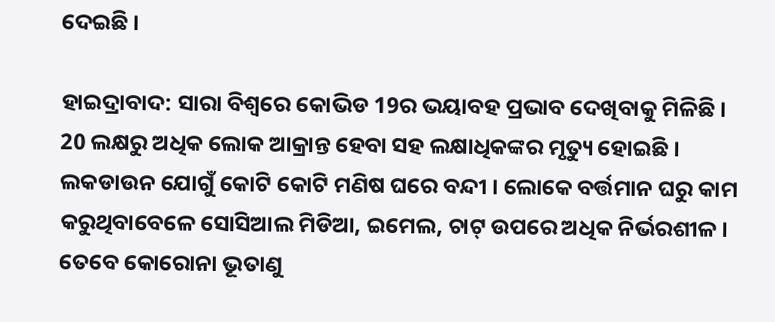ଦେଇଛି ।

ହାଇଦ୍ରାବାଦ: ସାରା ବିଶ୍ବରେ କୋଭିଡ 19ର ଭୟାବହ ପ୍ରଭାବ ଦେଖିବାକୁ ମିଳିଛି । 20 ଲକ୍ଷରୁ ଅଧିକ ଲୋକ ଆକ୍ରାନ୍ତ ହେବା ସହ ଲକ୍ଷାଧିକଙ୍କର ମୃତ୍ୟୁ ହୋଇଛି । ଲକଡାଉନ ଯୋଗୁଁ କୋଟି କୋଟି ମଣିଷ ଘରେ ବନ୍ଦୀ । ଲୋକେ ବର୍ତ୍ତମାନ ଘରୁ କାମ କରୁଥିବାବେଳେ ସୋସିଆଲ ମିଡିଆ, ଇମେଲ, ଚାଟ୍ ଉପରେ ଅଧିକ ନିର୍ଭରଶୀଳ । ତେବେ କୋରୋନା ଭୂତାଣୁ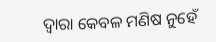ଦ୍ବାରା କେବଳ ମଣିଷ ନୁହେଁ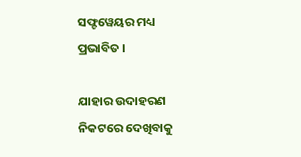ସଫ୍ଟୱେୟର ମଧ୍ୟ ପ୍ରଭାବିତ ।

ଯାହାର ଉଦାହରଣ ନିକଟରେ ଦେଖିବାକୁ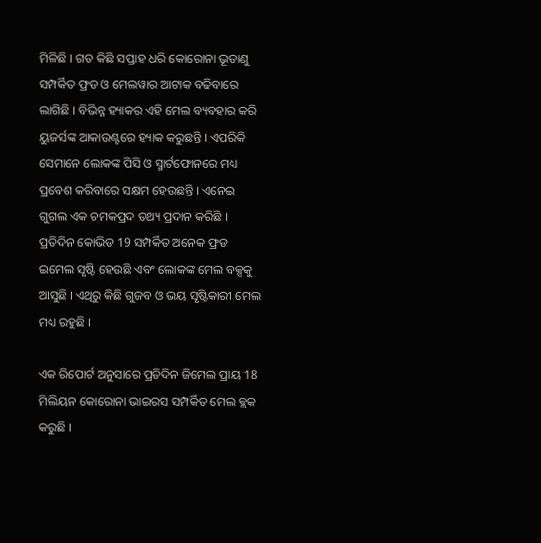ମିଳିଛି । ଗତ କିଛି ସପ୍ତାହ ଧରି କୋରୋନା ଭୂତାଣୁ ସମ୍ପର୍କିତ ଫ୍ରଡ ଓ ମେଲୱାର ଆଟାକ ବଢିବାରେ ଲାଗିଛି । ବିଭିନ୍ନ ହ୍ୟାକର ଏହି ମେଲ ବ୍ୟବହାର କରି ୟୁଜର୍ସଙ୍କ ଆକାଉଣ୍ଟରେ ହ୍ୟାକ କରୁଛନ୍ତି । ଏପରିକି ସେମାନେ ଲୋକଙ୍କ ପିସି ଓ ସ୍ମାର୍ଟଫୋନରେ ମଧ୍ୟ ପ୍ରବେଶ କରିବାରେ ସକ୍ଷମ ହେଉଛନ୍ତି । ଏନେଇ ଗୁଗଲ ଏକ ଚମକପ୍ରଦ ତଥ୍ୟ ପ୍ରଦାନ କରିଛି । ପ୍ରତିଦିନ କୋଭିଡ 19 ସମ୍ପର୍କିତ ଅନେକ ଫ୍ରଡ ଇମେଲ ସୃଷ୍ଟି ହେଉଛି ଏବଂ ଲୋକଙ୍କ ମେଲ ବକ୍ସକୁ ଆସୁଛି । ଏଥିରୁ କିଛି ଗୁଜବ ଓ ଭୟ ସୃଷ୍ଟିକାରୀ ମେଲ ମଧ୍ୟ ରହୁଛି ।

ଏକ ରିପୋର୍ଟ ଅନୁସାରେ ପ୍ରତିଦିନ ଜିମେଲ ପ୍ରାୟ 18 ମିଲିୟନ କୋରୋନା ଭାଇରସ ସମ୍ପର୍କିତ ମେଲ ବ୍ଲକ କରୁଛି ।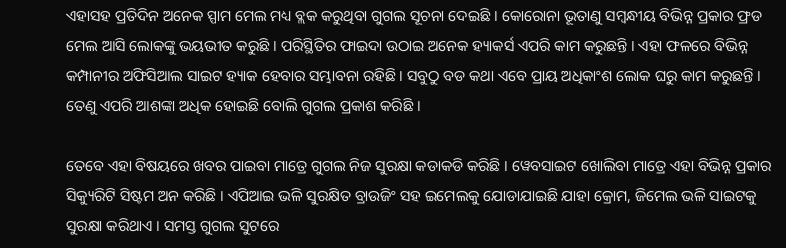ଏହାସହ ପ୍ରତିଦିନ ଅନେକ ସ୍ପାମ ମେଲ ମଧ୍ୟ ବ୍ଲକ କରୁଥିବା ଗୁଗଲ ସୂଚନା ଦେଇଛି । କୋରୋନା ଭୂତାଣୁ ସମ୍ବନ୍ଧୀୟ ବିଭିନ୍ନ ପ୍ରକାର ଫ୍ରଡ ମେଲ ଆସି ଲୋକଙ୍କୁ ଭୟଭୀତ କରୁଛି । ପରିସ୍ଥିତିର ଫାଇଦା ଉଠାଇ ଅନେକ ହ୍ୟାକର୍ସ ଏପରି କାମ କରୁଛନ୍ତି । ଏହା ଫଳରେ ବିଭିନ୍ନ କମ୍ପାନୀର ଅଫିସିଆଲ ସାଇଟ ହ୍ୟାକ ହେବାର ସମ୍ଭାବନା ରହିଛି । ସବୁଠୁ ବଡ କଥା ଏବେ ପ୍ରାୟ ଅଧିକାଂଶ ଲୋକ ଘରୁ କାମ କରୁଛନ୍ତି । ତେଣୁ ଏପରି ଆଶଙ୍କା ଅଧିକ ହୋଇଛି ବୋଲି ଗୁଗଲ ପ୍ରକାଶ କରିଛି ।

ତେବେ ଏହା ବିଷୟରେ ଖବର ପାଇବା ମାତ୍ରେ ଗୁଗଲ ନିଜ ସୁରକ୍ଷା କଡାକଡି କରିଛି । ୱେବସାଇଟ ଖୋଲିବା ମାତ୍ରେ ଏହା ବିଭିନ୍ନ ପ୍ରକାର ସିକ୍ୟୁରିଟି ସିଷ୍ଟମ ଅନ କରିଛି । ଏପିଆଇ ଭଳି ସୁରକ୍ଷିତ ବ୍ରାଉଜିଂ ସହ ଇମେଲକୁ ଯୋଡାଯାଇଛି ଯାହା କ୍ରୋମ, ଜିମେଲ ଭଳି ସାଇଟକୁ ସୁରକ୍ଷା କରିଥାଏ । ସମସ୍ତ ଗୁଗଲ ସୁଟରେ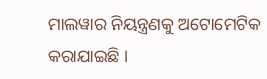ମାଲୱାର ନିୟନ୍ତ୍ରଣକୁ ଅଟୋମେଟିକ କରାଯାଇଛି ।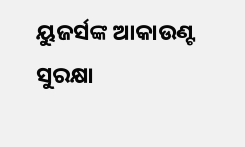ୟୁଜର୍ସଙ୍କ ଆକାଉଣ୍ଟ ସୁରକ୍ଷା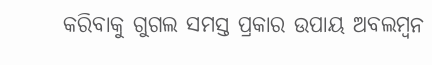କରିବାକୁ ଗୁଗଲ ସମସ୍ତ ପ୍ରକାର ଉପାୟ ଅବଲମ୍ବନ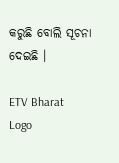କରୁଛି ବୋଲି ସୂଚନା ଦେଇଛି ।

ETV Bharat Logo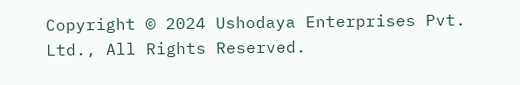Copyright © 2024 Ushodaya Enterprises Pvt. Ltd., All Rights Reserved.